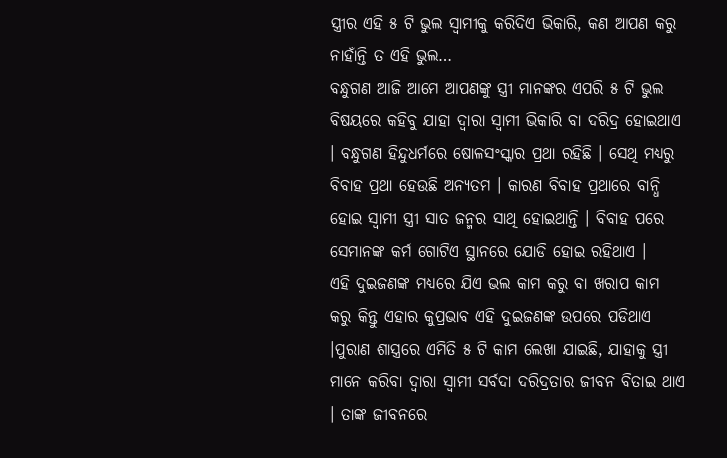ସ୍ତ୍ରୀର ଏହି ୫ ଟି ଭୁଲ ସ୍ଵାମୀକୁ କରିଦିଏ ଭିକାରି, କଣ ଆପଣ କରୁ ନାହାଁନ୍ତି ତ ଏହି ଭୁଲ…
ବନ୍ଧୁଗଣ ଆଜି ଆମେ ଆପଣଙ୍କୁ ସ୍ତ୍ରୀ ମାନଙ୍କର ଏପରି ୫ ଟି ଭୁଲ ବିଷୟରେ କହିବୁ ଯାହା ଦ୍ୱାରା ସ୍ଵାମୀ ଭିକାରି ବା ଦରିଦ୍ର ହୋଇଥାଏ । ବନ୍ଧୁଗଣ ହିନ୍ଦୁଧର୍ମରେ ଷୋଳସଂସ୍କାର ପ୍ରଥା ରହିଛି । ସେଥି ମଧ୍ୟରୁ ବିବାହ ପ୍ରଥା ହେଉଛି ଅନ୍ୟତମ । କାରଣ ବିବାହ ପ୍ରଥାରେ ବାନ୍ଧି ହୋଇ ସ୍ଵାମୀ ସ୍ତ୍ରୀ ସାତ ଜନ୍ମର ସାଥି ହୋଇଥାନ୍ତି । ବିବାହ ପରେ ସେମାନଙ୍କ କର୍ମ ଗୋଟିଏ ସ୍ଥାନରେ ଯୋଡି ହୋଇ ରହିଥାଏ ।
ଏହି ଦୁଇଜଣଙ୍କ ମଧ୍ୟରେ ଯିଏ ଭଲ କାମ କରୁ ବା ଖରାପ କାମ କରୁ କିନ୍ତୁ ଏହାର କୁପ୍ରଭାବ ଏହି ଦୁଇଜଣଙ୍କ ଉପରେ ପଡିଥାଏ ।ପୁରାଣ ଶାସ୍ତ୍ରରେ ଏମିତି ୫ ଟି କାମ ଲେଖା ଯାଇଛି, ଯାହାକୁ ସ୍ତ୍ରୀ ମାନେ କରିବା ଦ୍ଵାରା ସ୍ଵାମୀ ସର୍ବଦା ଦରିଦ୍ରତାର ଜୀବନ ବିତାଇ ଥାଏ । ତାଙ୍କ ଜୀବନରେ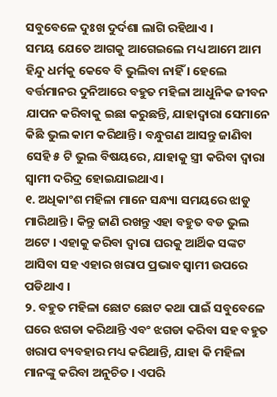ସବୁବେଳେ ଦୁଃଖ ଦୁର୍ଦଶା ଲାଗି ରହିଥାଏ ।
ସମୟ ଯେତେ ଆଗକୁ ଆଗେଇଲେ ମଧ୍ୟ ଆମେ ଆମ ହିନ୍ଦୁ ଧର୍ମକୁ କେବେ ବି ଭୁଲିବା ନାହିଁ । ହେଲେ ବର୍ତ୍ତମାନର ଦୁନିଆରେ ବହୁତ ମହିଳା ଆଧୁନିକ ଜୀବନ ଯାପନ କରିବାକୁ ଇଛା କରୁଛନ୍ତି, ଯାହାଦ୍ୱାରା ସେମାନେ କିଛି ଭୁଲ କାମ କରିଥାନ୍ତି । ବନ୍ଧୁଗଣ ଆସନ୍ତୁ ଜାଣିବା ସେହି ୫ ଟି ଭୁଲ ବିଷୟରେ, ଯାହାକୁ ସ୍ତ୍ରୀ କରିବା ଦ୍ଵାରା ସ୍ଵାମୀ ଦରିଦ୍ର ହୋଇଯାଇଥାଏ ।
୧. ଅଧିକାଂଶ ମହିଳା ମାନେ ସନ୍ଧ୍ୟା ସମୟରେ ଝାଡୁ ମାରିଥାନ୍ତି । କିନ୍ତୁ ଜାଣି ରଖନ୍ତୁ ଏହା ବହୁତ ବଡ ଭୁଲ ଅଟେ । ଏହାକୁ କରିବା ଦ୍ଵାରା ଘରକୁ ଆର୍ଥିକ ସଙ୍କଟ ଆସିବା ସହ ଏହାର ଖରାପ ପ୍ରଭାବ ସ୍ଵାମୀ ଉପରେ ପଡିଥାଏ ।
୨. ବହୁତ ମହିଳା ଛୋଟ ଛୋଟ କଥା ପାଇଁ ସବୁବେଳେ ଘରେ ଝଗଡା କରିଥାନ୍ତି ଏବଂ ଝଗଡା କରିବା ସହ ବହୁତ ଖରାପ ବ୍ୟବହାର ମଧ୍ୟ କରିଥାନ୍ତି, ଯାହା କି ମହିଳା ମାନଙ୍କୁ କରିବା ଅନୁଚିତ । ଏପରି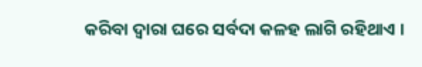କରିବା ଦ୍ଵାରା ଘରେ ସର୍ବଦା କଳହ ଲାଗି ରହିଥାଏ ।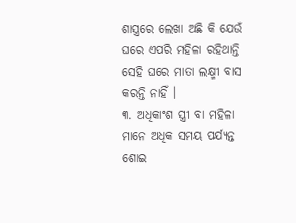ଶାସ୍ତ୍ରରେ ଲେଖା ଅଛି କି ଯେଉଁ ଘରେ ଏପରି ମହିଳା ରହିଥାନ୍ତି ସେହି ଘରେ ମାତା ଲକ୍ଷ୍ମୀ ବାସ କରନ୍ତି ନାହିଁ ।
୩. ଅଧିକାଂଶ ସ୍ତ୍ରୀ ବା ମହିଳା ମାନେ ଅଧିକ ସମୟ ପର୍ଯ୍ୟନ୍ତ ଶୋଇ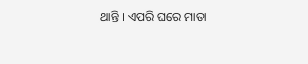ଥାନ୍ତି । ଏପରି ଘରେ ମାତା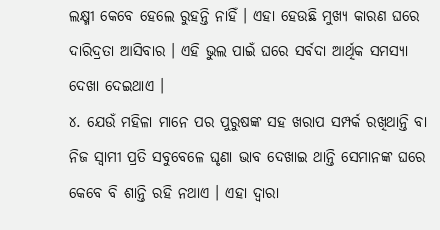ଲକ୍ଷ୍ମୀ କେବେ ହେଲେ ରୁହନ୍ତି ନାହିଁ । ଏହା ହେଉଛି ମୁଖ୍ୟ କାରଣ ଘରେ ଦାରିଦ୍ରତା ଆସିବାର । ଏହି ଭୁଲ ପାଇଁ ଘରେ ସର୍ବଦା ଆର୍ଥିକ ସମସ୍ୟା ଦେଖା ଦେଇଥାଏ ।
୪. ଯେଉଁ ମହିଳା ମାନେ ପର ପୁରୁଷଙ୍କ ସହ ଖରାପ ସମ୍ପର୍କ ରଖିଥାନ୍ତି ବା ନିଜ ସ୍ଵାମୀ ପ୍ରତି ସବୁବେଳେ ଘୃଣା ଭାବ ଦେଖାଇ ଥାନ୍ତି ସେମାନଙ୍କ ଘରେ କେବେ ବି ଶାନ୍ତି ରହି ନଥାଏ । ଏହା ଦ୍ଵାରା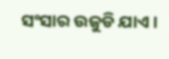ସଂସାର ଉଜୁଡି ଯାଏ ।